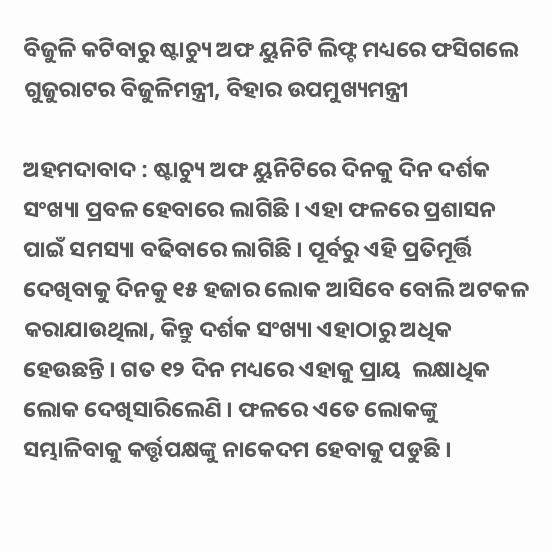ବିଜୁଳି କଟିବାରୁ ଷ୍ଟାଚ୍ୟୁ ଅଫ ୟୁନିଟି ଲିଫ୍ଟ ମଧ୍ୟରେ ଫସିଗଲେ ଗୁଜୁରାଟର ବିଜୁଳିମନ୍ତ୍ରୀ, ବିହାର ଉପମୁଖ୍ୟମନ୍ତ୍ରୀ

ଅହମଦାବାଦ : ଷ୍ଟାଚ୍ୟୁ ଅଫ ୟୁନିଟିରେ ଦିନକୁ ଦିନ ଦର୍ଶକ ସଂଖ୍ୟା ପ୍ରବଳ ହେବାରେ ଲାଗିଛି । ଏହା ଫଳରେ ପ୍ରଶାସନ ପାଇଁ ସମସ୍ୟା ବଢିବାରେ ଲାଗିଛି । ପୂର୍ବରୁ ଏହି ପ୍ରତିମୂର୍ତ୍ତି ଦେଖିବାକୁ ଦିନକୁ ୧୫ ହଜାର ଲୋକ ଆସିବେ ବୋଲି ଅଟକଳ କରାଯାଉଥିଲା, କିନ୍ତୁ ଦର୍ଶକ ସଂଖ୍ୟା ଏହାଠାରୁ ଅଧିକ ହେଉଛନ୍ତି । ଗତ ୧୨ ଦିନ ମଧ୍ୟରେ ଏହାକୁ ପ୍ରାୟ  ଲକ୍ଷାଧିକ ଲୋକ ଦେଖିସାରିଲେଣି । ଫଳରେ ଏତେ ଲୋକଙ୍କୁ ସମ୍ଭାଳିବାକୁ କର୍ତ୍ତୃପକ୍ଷଙ୍କୁ ନାକେଦମ ହେବାକୁ ପଡୁଛି ।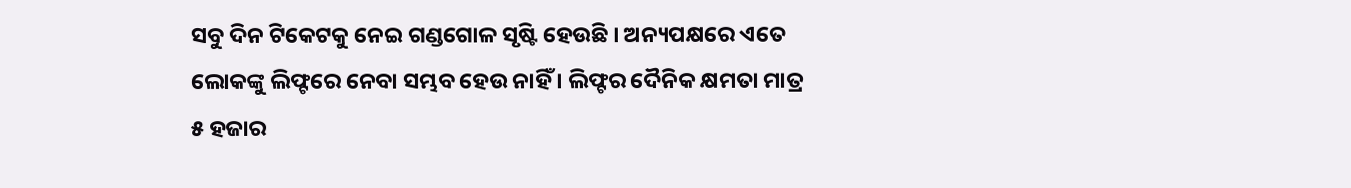ସବୁ ଦିନ ଟିକେଟକୁ ନେଇ ଗଣ୍ଡଗୋଳ ସୃଷ୍ଟି ହେଉଛି । ଅନ୍ୟପକ୍ଷରେ ଏତେ ଲୋକଙ୍କୁ ଲିଫ୍ଟରେ ନେବା ସମ୍ଭବ ହେଉ ନାହିଁ । ଲିଫ୍ଟର ଦୈନିକ କ୍ଷମତା ମାତ୍ର ୫ ହଜାର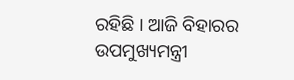ରହିଛି । ଆଜି ବିହାରର ଉପମୁଖ୍ୟମନ୍ତ୍ରୀ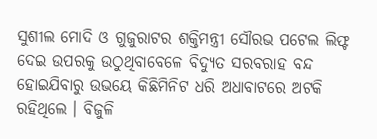ସୁଶୀଲ ମୋଦି ଓ ଗୁଜୁରାଟର ଶକ୍ତିମନ୍ତ୍ରୀ ସୌରଭ ପଟେଲ ଲିଫ୍ଟ ଦେଇ ଉପରକୁ ଉଠୁଥିବାବେଳେ ବିଦ୍ୟୁତ ସରବରାହ ବନ୍ଦ ହୋଇଯିବାରୁ ଉଭୟେ କିଛିମିନିଟ ଧରି ଅଧାବାଟରେ ଅଟକି ରହିଥିଲେ । ବିଜୁଳି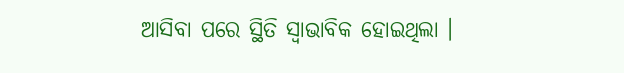ଆସିବା ପରେ ସ୍ଥିତି ସ୍ୱାଭାବିକ ହୋଇଥିଲା ।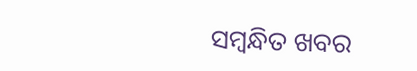ସମ୍ବନ୍ଧିତ ଖବର